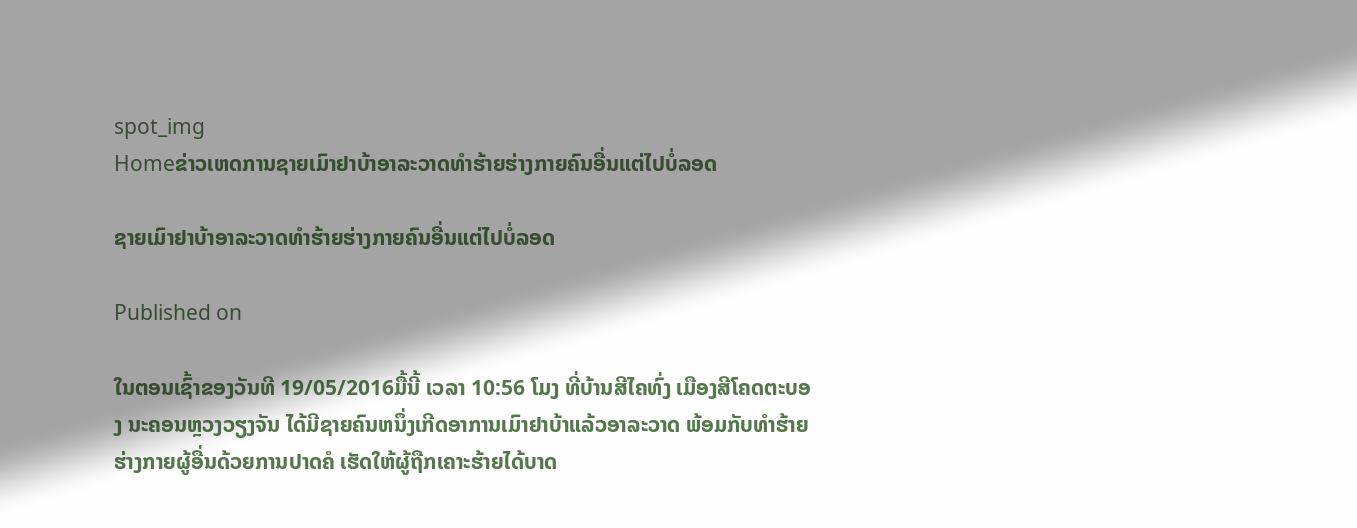spot_img
Homeຂ່າວເຫດການຊາຍເມົາຢາບ້າອາລະວາດທຳຮ້າຍຮ່າງກາຍຄົນອື່ນແຕ່ໄປບໍ່ລອດ

ຊາຍເມົາຢາບ້າອາລະວາດທຳຮ້າຍຮ່າງກາຍຄົນອື່ນແຕ່ໄປບໍ່ລອດ

Published on

ໃນຕອນເຊົ້າຂອງວັນທີ 19/05/2016ມື້ນີ້ ເວລາ 10:56 ໂມງ ທີ່ບ້ານສີໄຄທົ່ງ ເມືອງສີໂຄດຕະບອງ ນະຄອນຫຼວງວຽງຈັນ ໄດ້ມີຊາຍຄົນຫນຶ່ງເກີດອາການເມົາຢາບ້າແລ້ວອາລະວາດ ພ້ອມກັບທຳຮ້າຍຮ່າງກາຍຜູ້ອື່ນດ້ວຍການປາດຄໍ ເຮັດໃຫ້ຜູ້ຖືກເຄາະຮ້າຍໄດ້ບາດ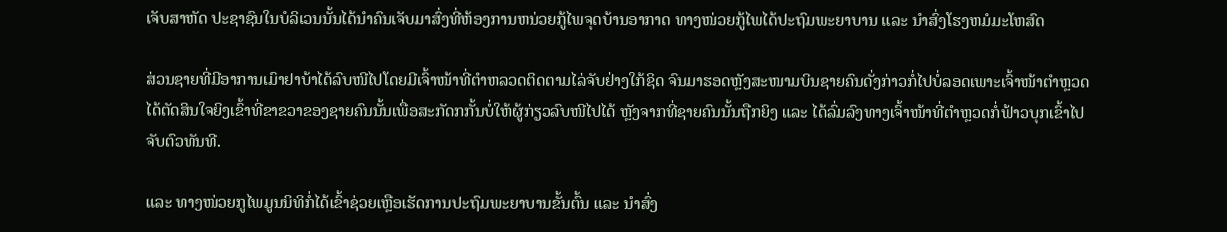ເຈັບສາຫັດ ປະຊາຊົນໃນບໍລິເວນນັ້ນໄດ້ນຳຄົນເຈັບມາສົ່ງທີ່ຫ້ອງການຫນ່ວຍກູ້ໄພຈຸດບ້ານອາກາດ ທາງໜ່ວຍກູ້ໄພໄດ້ປະຖົມພະຍາບານ ແລະ ນຳສົ່ງໂຮງຫມໍມະໂຫສົດ

ສ່ວນຊາຍທີ່ມີອາການເມົາຢາບ້າໄດ້ລົບໜີໄປໂດຍມີເຈົ້າໜ້າທີ່ຕຳຫລວດຕິດຕາມໄລ່ຈັບຢ່າງໃກ້ຊິດ ຈົນມາຮອດຫຼັງສະໜາມບິນຊາຍຄົນດັ່ງກ່າວກໍ່ໄປບໍ່ລອດເພາະເຈົ້າໜ້າຕຳຫຼວດໄດ້ຕັດສິນໃຈຍິງເຂົ້າທີ່ຂາຂວາຂອງຊາຍຄົນນັ້ນເພື່ອສະກັດກກັ້ນບໍ່ໃຫ້ຜູ້ກ່ຽວລົບໜີໄປໄດ້ ຫຼັງຈາກທີ່ຊາຍຄົນນັ້ນຖືກຍິງ ແລະ ໄດ້ລົ່ມລົງທາງເຈົ້າໜ້າທີ່ຕຳຫຼວດກໍ່ຟ້າວບຸກເຂົ້າໄປຈັບຕົວທັນທີ.

ແລະ ທາງໜ່ວຍກູໄພມູນນິທິກໍ່ໄດ້ເຂົ້າຊ່ວຍເຫຼືອເຮັດການປະຖົມພະຍາບານຂັ້ນຕົ້ນ ແລະ ນຳສົ່ງ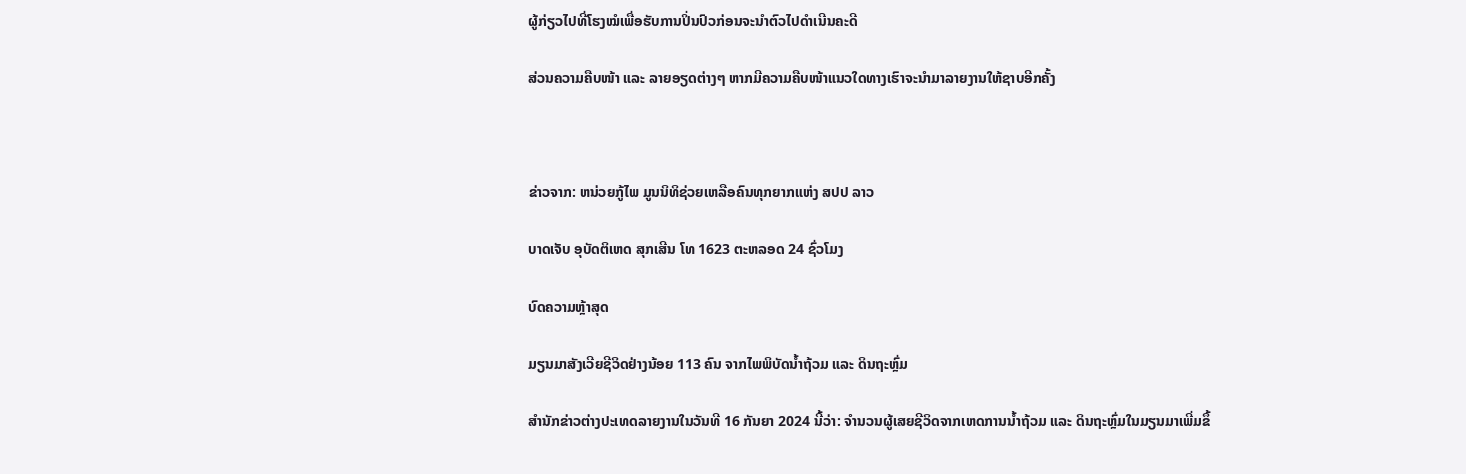ຜູ້ກ່ຽວໄປທີ່ໂຮງໝໍເພື່ອຮັບການປິ່ນປົວກ່ອນຈະນຳຕົວໄປດຳເນີນຄະດີ

ສ່ວນຄວາມຄືບໜ້າ ແລະ ລາຍອຽດຕ່າງໆ ຫາກມີຄວາມຄືບໜ້າແນວໃດທາງເຮົາຈະນຳມາລາຍງານໃຫ້ຊາບອີກຄັ້ງ



ຂ່າວຈາກ: ຫນ່ວຍກູ້ໄພ ມູນນິທິຊ່ວຍເຫລືອຄົນທຸກຍາກແຫ່ງ ສປປ ລາວ

ບາດເຈັບ ອຸບັດຕິເຫດ ສຸກເສີນ ໂທ 1623 ຕະຫລອດ 24 ຊົ່ວໂມງ

ບົດຄວາມຫຼ້າສຸດ

ມຽນມາສັງເວີຍຊີວິດຢ່າງນ້ອຍ 113 ຄົນ ຈາກໄພພິບັດນ້ຳຖ້ວມ ແລະ ດິນຖະຫຼົ່ມ

ສຳນັກຂ່າວຕ່າງປະເທດລາຍງານໃນວັນທີ 16 ກັນຍາ 2024 ນີ້ວ່າ: ຈຳນວນຜູ້ເສຍຊີວິດຈາກເຫດການນ້ຳຖ້ວມ ແລະ ດິນຖະຫຼົ່ມໃນມຽນມາເພີ່ມຂຶ້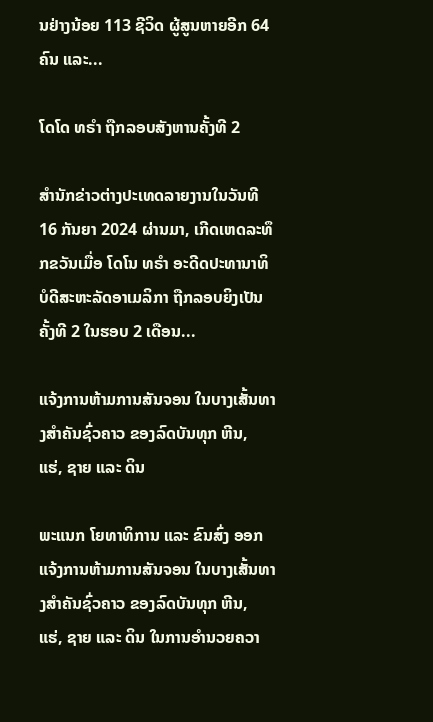ນຢ່າງນ້ອຍ 113 ຊີວິດ ຜູ້ສູນຫາຍອີກ 64 ຄົນ ແລະ...

ໂດໂດ ທຣຳ ຖືກລອບສັງຫານຄັ້ງທີ 2

ສຳນັກຂ່າວຕ່າງປະເທດລາຍງານໃນວັນທີ 16 ກັນຍາ 2024 ຜ່ານມາ, ເກີດເຫດລະທຶກຂວັນເມື່ອ ໂດໂນ ທຣຳ ອະດີດປະທານາທິບໍດີສະຫະລັດອາເມລິກາ ຖືກລອບຍິງເປັນຄັ້ງທີ 2 ໃນຮອບ 2 ເດືອນ...

ແຈ້ງການຫ້າມການສັນຈອນ ໃນບາງເສັ້ນທາງສໍາຄັນຊົ່ວຄາວ ຂອງລົດບັນທຸກ ຫີນ, ແຮ່, ຊາຍ ແລະ ດິນ

ພະແນກ ໂຍທາທິການ ແລະ ຂົນສົ່ງ ອອກແຈ້ງການຫ້າມການສັນຈອນ ໃນບາງເສັ້ນທາງສໍາຄັນຊົ່ວຄາວ ຂອງລົດບັນທຸກ ຫີນ, ແຮ່, ຊາຍ ແລະ ດິນ ໃນການອໍານວຍຄວາ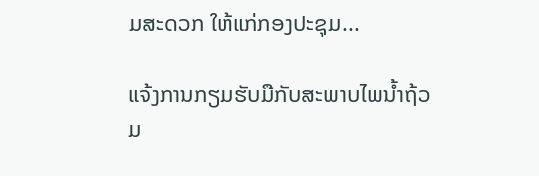ມສະດວກ ໃຫ້ແກ່ກອງປະຊຸມ...

ແຈ້ງການກຽມຮັບມືກັບສະພາບໄພນໍ້າຖ້ວມ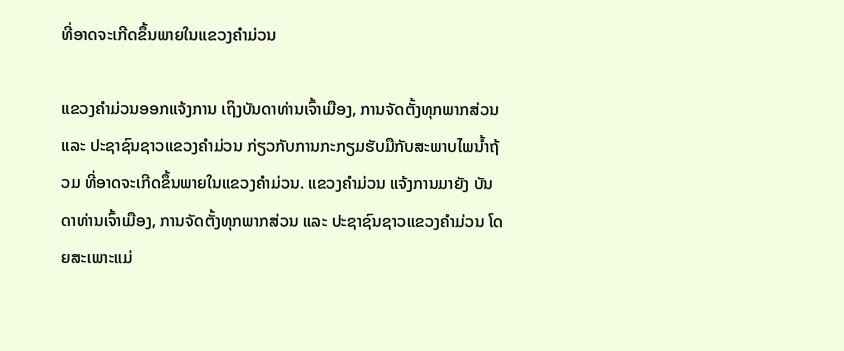ທີ່ອາດຈະເກີດຂຶ້ນພາຍໃນແຂວງຄໍາມ່ວນ

ແຂວງຄຳມ່ວນອອກແຈ້ງການ ເຖິງບັນດາທ່ານເຈົ້າເມືອງ, ການຈັດຕັ້ງທຸກພາກສ່ວນ ແລະ ປະຊາຊົນຊາວແຂວງຄໍາມ່ວນ ກ່ຽວກັບການກະກຽມຮັບມືກັບສະພາບໄພນໍ້າຖ້ວມ ທີ່ອາດຈະເກີດຂຶ້ນພາຍໃນແຂວງຄໍາມ່ວນ. ແຂວງຄໍາມ່ວນ ແຈ້ງການມາຍັງ ບັນດາທ່ານເຈົ້າເມືອງ, ການຈັດຕັ້ງທຸກພາກສ່ວນ ແລະ ປະຊາຊົນຊາວແຂວງຄໍາມ່ວນ ໂດຍສະເພາະແມ່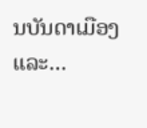ນບັນດາເມືອງ ແລະ...